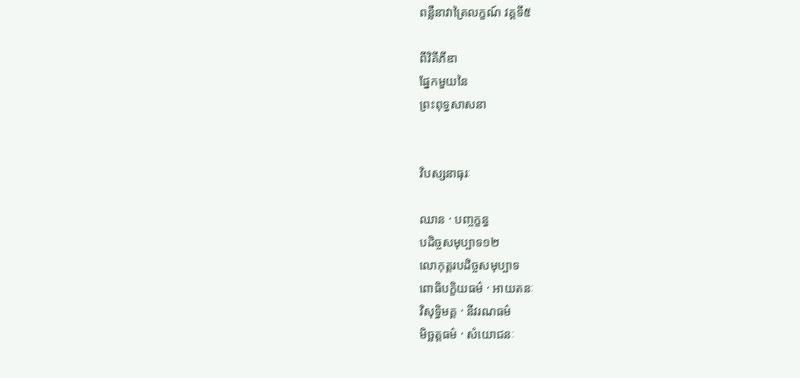ពន្លឺនាវាត្រៃលក្ខណ៍ វគ្គទី៥

ពីវិគីភីឌា
ផ្នែកមួយនៃ
ព្រះពុទ្ធសាសនា


វិបស្សនាធុរៈ

ឈាន · បញ្ចក្ខន្ធ
បដិច្ចសមុប្បាទ១២
លោកុត្តរបដិច្ចសមុប្បាទ
ពោធិបក្ខិយធម៌ · អាយតនៈ
វិសុទ្ធិមគ្គ · នីវរណធម៌
មិច្ឆត្តធម៌ · សំយោជនៈ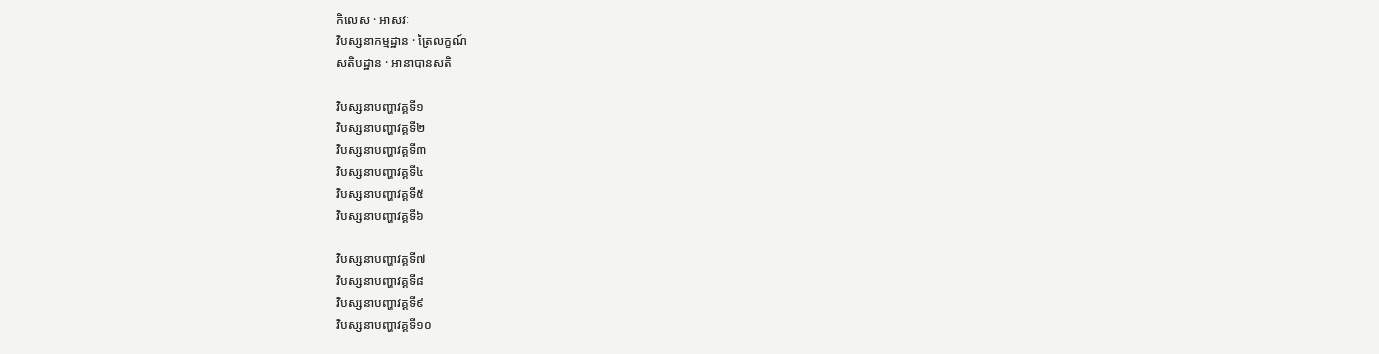កិលេស · អាសវៈ
វិបស្សនាកម្មដ្ឋាន · ត្រៃលក្ខណ៍
សតិបដ្ឋាន · អានាបានសតិ

វិបស្សនាបញ្ហាវគ្គទី១
វិបស្សនាបញ្ហាវគ្គទី២
វិបស្សនាបញ្ហាវគ្គទី៣
វិបស្សនាបញ្ហាវគ្គទី៤
វិបស្សនាបញ្ហាវគ្គទី៥
វិបស្សនាបញ្ហាវគ្គទី៦

វិបស្សនាបញ្ហាវគ្គទី៧
វិបស្សនាបញ្ហាវគ្គទី៨
វិបស្សនាបញ្ហាវគ្គទី៩
វិបស្សនាបញ្ហាវគ្គទី១០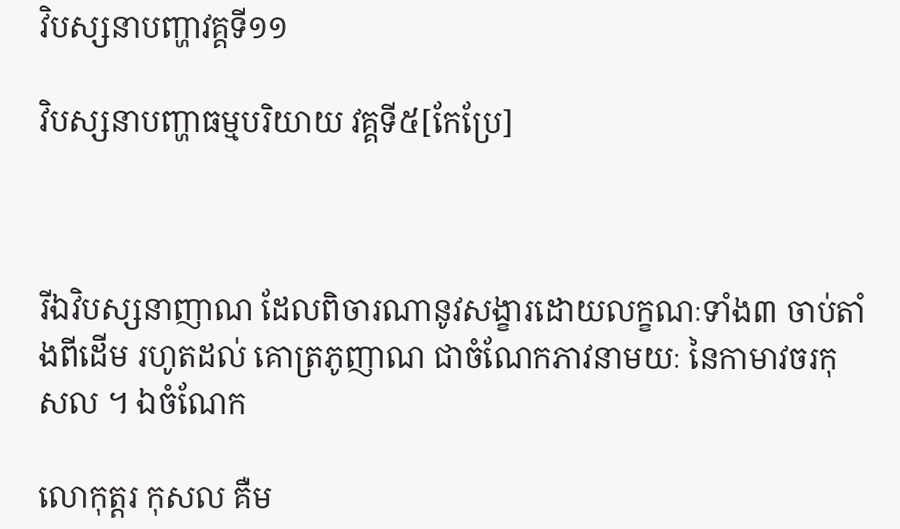វិបស្សនាបញ្ហាវគ្គទី១១

វិបស្សនាបញ្ហាធម្មបរិយាយ វគ្គទី៥[កែប្រែ]



រីឯវិបស្សនាញាណ ដែលពិចារណានូវសង្ខារដោយលក្ខណៈទាំង៣ ចាប់តាំងពីដើម រហូតដល់ គោត្រភូញាណ ជាចំណែកភាវនាមយៈ នៃកាមាវចរកុសល ។ ឯចំណែក

លោកុត្តរ កុសល គឺម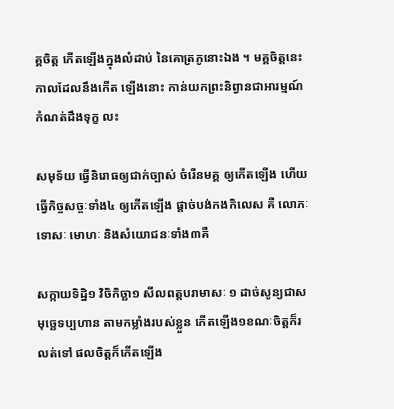គ្គចិត្ត កើតឡើងក្នុងលំដាប់ នៃគោត្រភូនោះឯង ។ មគ្គចិត្តនេះ កាលដែលនឹងកើត ឡើងនោះ កាន់យកព្រះនិព្វានជាអារម្មណ៍ កំណត់ដឹងទុក្ខ លះ

សមុទ័យ ធ្វើនិរោធឲ្យជាក់ច្បាស់ ចំរើនមគ្គ ឲ្យកើតឡើង ហើយធ្វើកិច្ចសច្ចៈទាំង៤ ឲ្យកើតឡើង ផ្តាច់បង់កងកិលេស គឺ លោភៈ ទោសៈ មោហៈ និងសំយោជនៈទាំង៣គឺ

សក្កាយទិដ្និ១ វិចិកិច្ឆា១ សីលពត្តបរាមាសៈ ១ ដាច់សូន្យជាសមុច្ឆេទប្បហាន តាមកម្លាំងរបស់ខ្លួន កើតឡើង១ខណៈចិត្តក៏រលត់ទៅ ផលចិត្តក៏កើតឡើង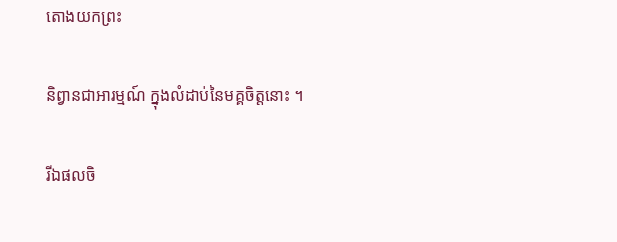តោងយកព្រះ

និព្វានជាអារម្មណ៍ ក្នុងលំដាប់នៃមគ្គចិត្តនោះ ។

រីឯផលចិ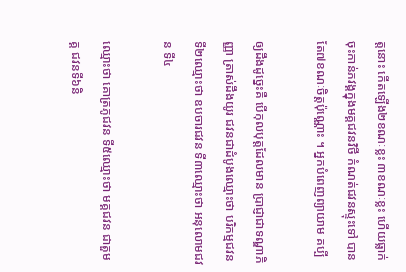ត្តនោះ កើតឡើង២ខណៈខ្លះ ៣ខណៈខ្លះ ហើយធ្លាក់ចុះកាន់ភវង្គក្នុងមគ្គជវនវិថី កំណត់ជវនស្ទុះទៅ បានតែ៧ខណៈចិត្តប៉ុណ្ណោះ ។ អ្នកបំពេញព្យាយាម គប្បី

ឲ្យដឹងដូច្នេះគឺ បើកុលបុត្តដែលមាន ប្រាជ្ញាជាទណ្ឌាភិញ្ញា ត្រាស់ដឹងយូរ ជវនជាដំបូងឈ្មោះថា បរិកម្មជវន ទី២ឈ្មោះថា ឧបចារជវន ទី៣ឈ្មោះថា អនុលោមជវន ទី៤

ឈ្មោះថា គោត្រភូជវន ទី៥ឈ្មោះថា មគ្គជវន ជាតួមគ្គ ជវនទី៦និ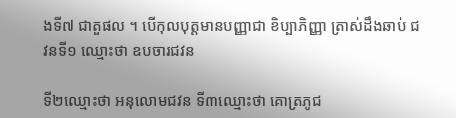ងទី៧ ជាតួផល ។ បើកុលបុត្តមានបញ្ញាជា ខិប្បាភិញ្ញា ត្រាស់ដឹងឆាប់ ជវនទី១ ឈ្មោះថា ឧបចារជវន

ទី២ឈ្មោះថា អនុលោមជវន ទី៣ឈ្មោះថា គោត្រភូជ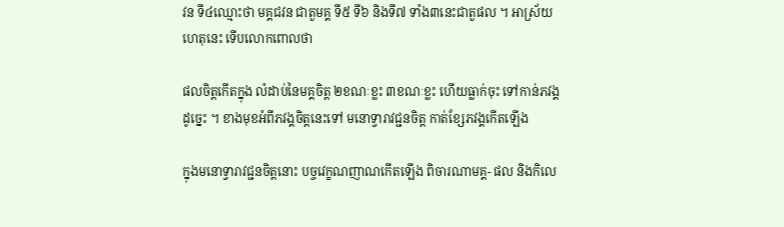វន ទី៤ឈ្មោះថា មគ្គជវន ជាតួមគ្គ ទី៥ ទី៦ និងទី៧ ទាំង៣នេះជាតួផល ។ អាស្រ័យហេតុនេះ ទើបលោកពោលថា

ផលចិត្តកើតក្នុង លំដាប់នៃមគ្គចិត្ត ២ខណៈខ្លះ ៣ខណៈខ្លះ ហើយធ្លាក់ចុះ ទៅកាន់ភវង្គដូច្នេះ ។ ខាងមុខអំពីភវង្គចិត្តនេះទៅ មនោទ្វារាវជ្ជនចិត្ត កាត់ខ្សែភវង្គកើតឡើង

ក្នុងមនោទ្វារាវជ្ជនចិត្តនោះ បច្ចវេក្ខណញាណកើតឡើង ពិចារណាមគ្គ- ផល និងកិលេ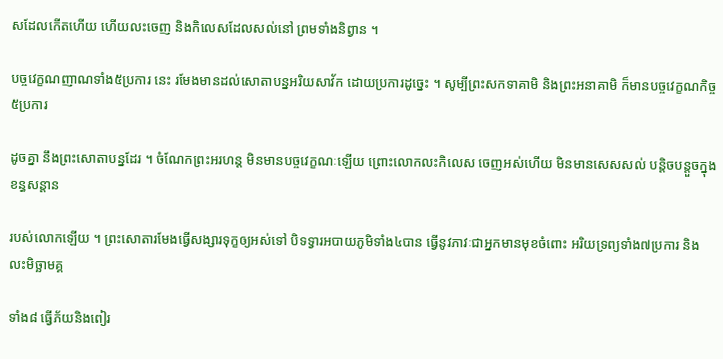សដែលកើតហើយ ហើយលះចេញ និងកិលេសដែលសល់នៅ ព្រមទាំងនិព្វាន ។

បច្ចវេក្ខណញាណទាំង៥ប្រការ នេះ រមែងមានដល់សោតាបន្នអរិយសាវ័ក ដោយប្រការដូច្នេះ ។ សូម្បីព្រះសកទាគាមិ និងព្រះអនាគាមិ ក៏មានបច្ចវេក្ខណកិច្ច៥ប្រការ

ដូចគ្នា នឹងព្រះសោតាបន្នដែរ ។ ចំណែកព្រះអរហន្ត មិនមានបច្ចវេក្ខណៈឡើយ ព្រោះលោកលះកិលេស ចេញអស់ហើយ មិនមានសេសសល់ បន្តិចបន្តួចក្នុងខន្ធសន្តាន

របស់លោកឡើយ ។ ព្រះសោតារមែងធ្វើសង្សារទុក្ខឲ្យអស់ទៅ បិទទ្វារអបាយភូមិទាំង៤បាន ធ្វើនូវភាវៈជាអ្នកមានមុខចំពោះ អរិយទ្រព្យទាំង៧ប្រការ និងលះមិច្ឆាមគ្គ

ទាំង៨ ធ្វើភ័យនិងពៀរ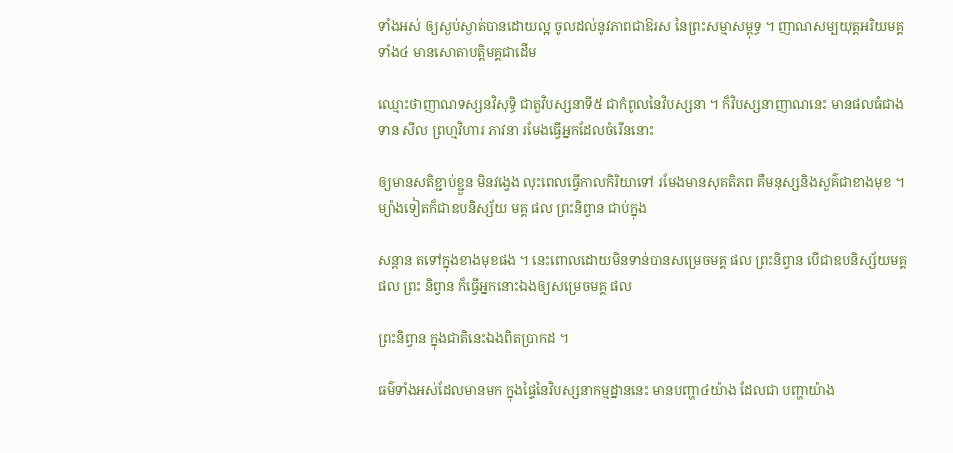ទាំងអស់ ឲ្យស្ងប់ស្ងាត់បានដោយល្អ ចូលដល់នូវភាពជាឱរស នៃព្រះសម្មាសម្ពុទ្ធ ។ ញាណសម្បយុត្តអរិយមគ្គទាំង៤ មានសោតាបត្តិមគ្គជាដើម

ឈ្មោះថាញាណទស្សនវិសុទ្ធិ ជាតួវិបស្សនាទី៥ ជាកំពូលនៃវិបស្សនា ។ ក៏វិបស្សនាញាណនេះ មានផលធំជាងទាន សីល ព្រហ្មវិហារ ភាវនា រមែងធ្វើអ្នកដែលចំរើននោះ

ឲ្យមានសតិខ្ជាប់ខ្ជួន មិនវង្វេង លុះពេលធ្វើកាលកិរិយាទៅ រមែងមានសុគតិភព គឺមនុស្សនិងសួគ៌ជាខាងមុខ ។ ម្យ៉ាងទៀតក៏ជាឧបនិស្ស័យ មគ្គ ផល ព្រះនិព្វាន ជាប់ក្នុង

សន្តាន តទៅក្នុងខាងមុខផង ។ នេះពោលដោយមិនទាន់បានសម្រេចមគ្គ ផល ព្រះនិព្វាន បើជាឧបនិស្ស័យមគ្គ ផល ព្រះ និព្វាន ក៏ធ្វើអ្នកនោះឯងឲ្យសម្រេចមគ្គ ផល

ព្រះនិព្វាន ក្នុងជាតិនេះឯងពិតប្រាកដ ។

ធម៌ទាំងអស់ដែលមានមក ក្នុងផ្ទៃនៃវិបស្សនាកម្មដ្នាននេះ មានបញ្ហា៤យ៉ាង ដែលជា បញ្ហាយ៉ាង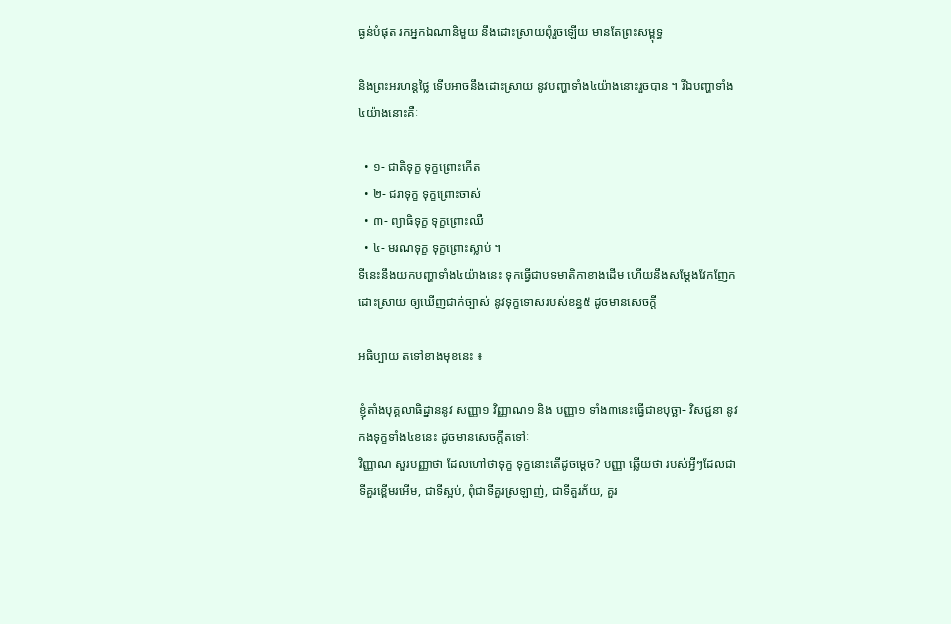ធ្ងន់បំផុត រកអ្នកឯណានិមួយ នឹងដោះស្រាយពុំរួចឡើយ មានតែព្រះសម្ពុទ្ធ

និងព្រះអរហន្តថ្លៃ ទើបអាចនឹងដោះស្រាយ នូវបញ្ហាទាំង៤យ៉ាងនោះរួចបាន ។ រីឯបញ្ហាទាំង៤យ៉ាងនោះគឺៈ

  • ១- ជាតិទុក្ខ ទុក្ខព្រោះកើត
  • ២- ជរាទុក្ខ ទុក្ខព្រោះចាស់
  • ៣- ព្យាធិទុក្ខ ទុក្ខព្រោះឈឺ
  • ៤- មរណទុក្ខ ទុក្ខព្រោះស្លាប់ ។
ទីនេះនឹងយកបញ្ហាទាំង៤យ៉ាងនេះ ទុកធ្វើជាបទមាតិកាខាងដើម ហើយនឹងសម្តែងវែកញែកដោះស្រាយ ឲ្យឃើញជាក់ច្បាស់ នូវទុក្ខទោសរបស់ខន្ធ៥ ដូចមានសេចក្តី

អធិប្បាយ តទៅខាងមុខនេះ ៖

ខ្ញុំតាំងបុគ្គលាធិដ្នាននូវ សញ្ញា១ វិញ្ញាណ១ និង បញ្ញា១ ទាំង៣នេះធ្វើជាខបុច្ឆា- វិសជ្ជនា នូវកងទុក្ខទាំង៤ខនេះ ដូចមានសេចក្តីតទៅៈ
វិញ្ញាណ សួរបញ្ញាថា ដែលហៅថាទុក្ខ ទុក្ខនោះតើដូចម្តេច? បញ្ញា ឆ្លើយថា របស់អ្វីៗដែលជាទីគួរខ្ពើមរអើម, ជាទីស្អប់, ពុំជាទីគួរស្រឡាញ់, ជាទីគួរភ័យ, គួរ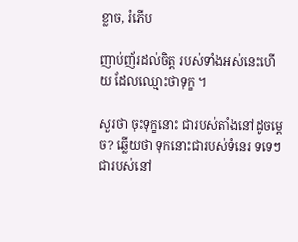ខ្លាច, រំភើប

ញាប់ញ័រដល់ចិត្ត របស់ទាំងអស់នេះហើយ ដែលឈ្មោះថាទុក្ខ ។

សួរថា ចុះទុក្ខនោះ ជារបស់តាំងនៅដូចម្តេច? ឆ្លើយថា ទុកនោះជារបស់ទំនេរ ទទេៗ ជារបស់នៅ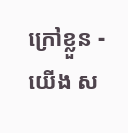ក្រៅខ្លួន - យើង ស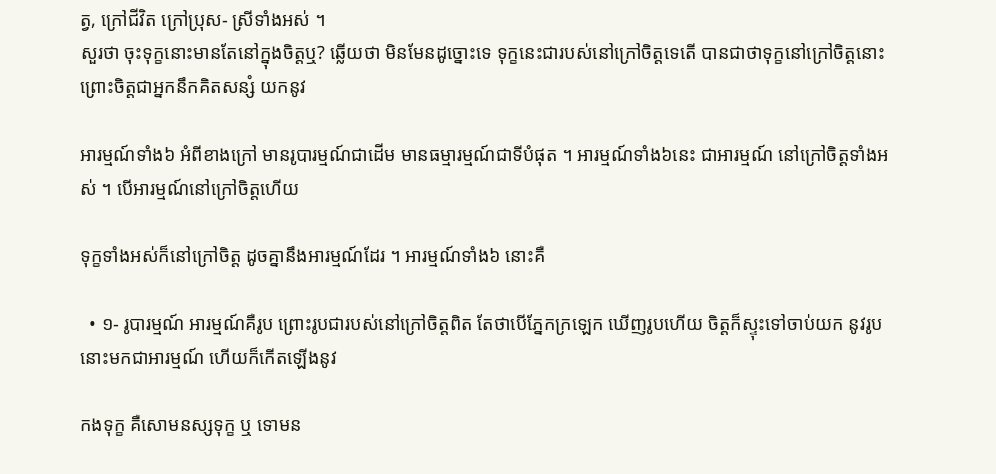ត្វ, ក្រៅជីវិត ក្រៅប្រុស- ស្រីទាំងអស់ ។
សួរថា ចុះទុក្ខនោះមានតែនៅក្នុងចិត្តឬ? ឆ្លើយថា មិនមែនដូច្នោះទេ ទុក្ខនេះជារបស់នៅក្រៅចិត្តទេតើ បានជាថាទុក្ខនៅក្រៅចិត្តនោះ ព្រោះចិត្តជាអ្នកនឹកគិតសន្សំ យកនូវ

អារម្មណ៍ទាំង៦ អំពីខាងក្រៅ មានរូបារម្មណ៍ជាដើម មានធម្មារម្មណ៍ជាទីបំផុត ។ អារម្មណ៍ទាំង៦នេះ ជាអារម្មណ៍ នៅក្រៅចិត្តទាំងអស់ ។ បើអារម្មណ៍នៅក្រៅចិត្តហើយ

ទុក្ខទាំងអស់ក៏នៅក្រៅចិត្ត ដូចគ្នានឹងអារម្មណ៍ដែរ ។ អារម្មណ៍ទាំង៦ នោះគឺ

  • ១- រូបារម្មណ៍ អារម្មណ៍គឺរូប ព្រោះរូបជារបស់នៅក្រៅចិត្តពិត តែថាបើភ្នែកក្រឡេក ឃើញរូបហើយ ចិត្តក៏ស្ទុះទៅចាប់យក នូវរូបនោះមកជាអារម្មណ៍ ហើយក៏កើតឡើងនូវ

កងទុក្ខ គឺសោមនស្សទុក្ខ ឬ ទោមន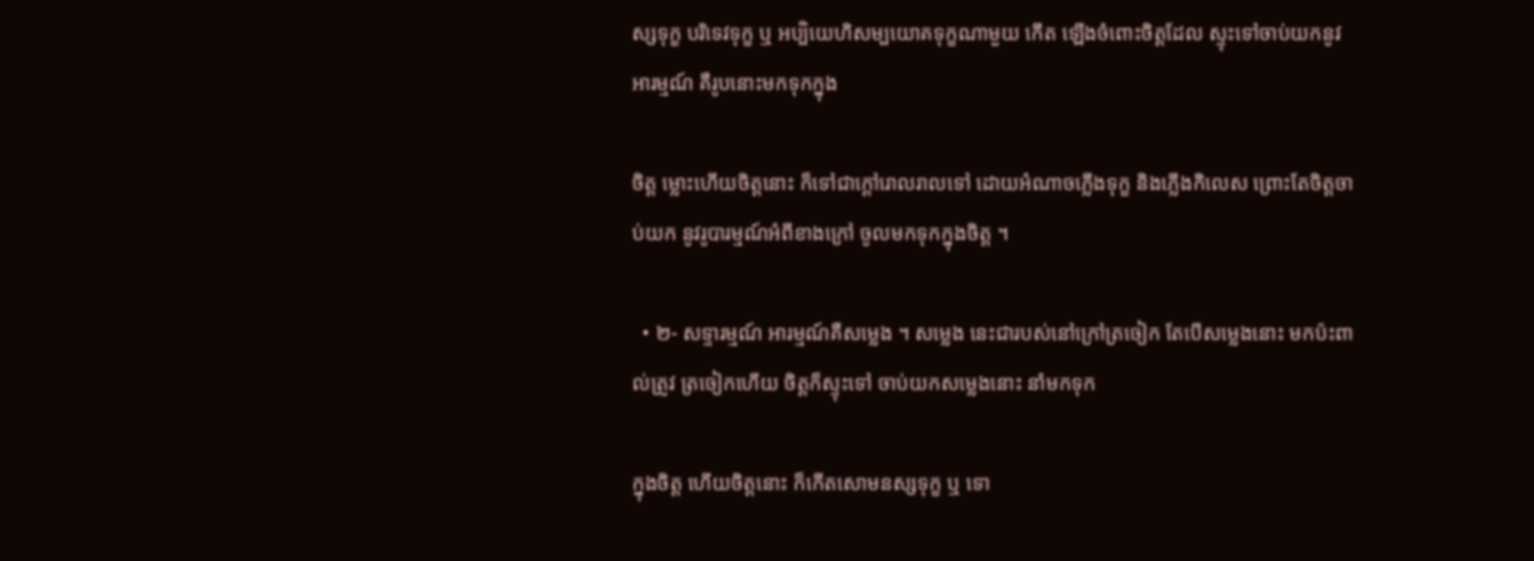ស្សទុក្ខ បរិទេវទុក្ខ ឬ អប្បិយេហិសម្បយោគទុក្ខណាមួយ កើត ឡើងចំពោះចិត្តដែល ស្ទុះទៅចាប់យកនូវអារម្មណ៍ គឺរូបនោះមកទុកក្នុង

ចិត្ត ម្លោះហើយចិត្តនោះ ក៏ទៅជាក្តៅរោលរាលទៅ ដោយអំណាចភ្លើងទុក្ខ និងភ្លើងកិលេស ព្រោះតែចិត្តចាប់យក នូវរូបារម្មណ៍អំពីខាងក្រៅ ចូលមកទុកក្នុងចិត្ត ។

  • ២- សទ្ទារម្មណ៍ អារម្មណ៍គឺសម្លេង ។ សម្លេង នេះជារបស់នៅក្រៅត្រចៀក តែបើសម្លេងនោះ មកប៉ះពាល់ត្រូវ ត្រចៀកហើយ ចិត្តក៏ស្ទុះទៅ ចាប់យកសម្លេងនោះ នាំមកទុក

ក្នុងចិត្ត ហើយចិត្តនោះ ក៏កើតសោមនស្សទុក្ខ ឬ ទោ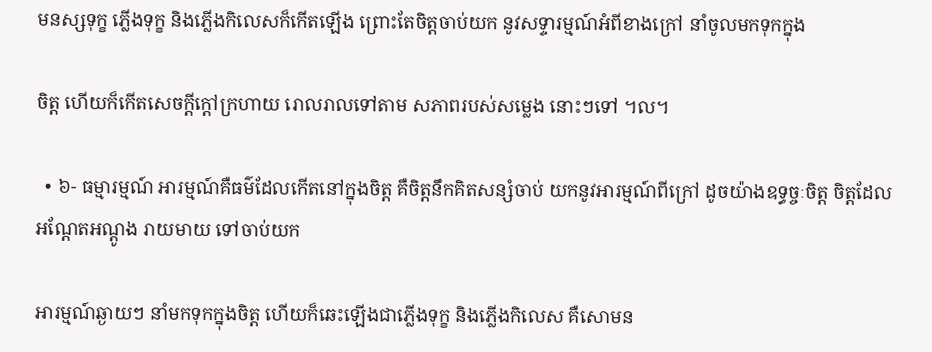មនស្សទុក្ខ ភ្លើងទុក្ខ និងភ្លើងកិលេសក៏កើតឡើង ព្រោះតែចិត្តចាប់យក នូវសទ្ទារម្មណ៍អំពីខាងក្រៅ នាំចូលមកទុកក្នុង

ចិត្ត ហើយក៏កើតសេចក្តីក្តៅក្រហាយ រោលរាលទៅតាម សភាពរបស់សម្លេង នោះៗទៅ ។ល។

  • ៦- ធម្មារម្មណ៍ អារម្មណ៍គឺធម៌ដែលកើតនៅក្នុងចិត្ត គឺចិត្តនឹកគិតសន្សំចាប់ យកនូវអារម្មណ៍ពីក្រៅ ដូចយ៉ាងឧទ្ធច្ចៈចិត្ត ចិត្តដែលអណ្តែតអណ្តូង រាយមាយ ទៅចាប់យក

អារម្មណ៍ឆ្ងាយៗ នាំមកទុកក្នុងចិត្ត ហើយក៏ឆេះឡើងជាភ្លើងទុក្ខ និងភ្លើងកិលេស គឺសោមន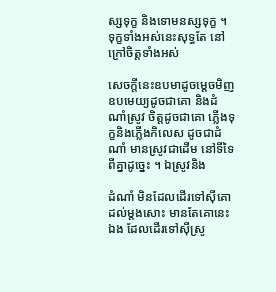ស្សទុក្ខ និងទោមនស្សទុក្ខ ។ ទុក្ខទាំងអស់នេះសុទ្ធតែ នៅក្រៅចិត្តទាំងអស់

សេចក្តីនេះឧបមាដូចម្តេចមិញ ឧបមេយ្យដូចជាគោ និងដំណាំស្រូវ ចិត្តដូចជាគោ ភ្លើងទុក្ខនិងភ្លើងកិលេស ដូចជាដំណាំ មានស្រូវជាដើម នៅទីទៃពីគ្នាដូច្នេះ ។ ឯស្រូវនិង

ដំណាំ មិនដែលដើរទៅស៊ីគោ ដល់ម្តងសោះ មានតែគោនេះឯង ដែលដើរទៅស៊ីស្រូ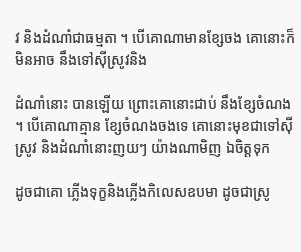វ និងដំណាំជាធម្មតា ។ បើគោណាមានខ្សែចង គោនោះក៏មិនអាច នឹងទៅស៊ីស្រូវនិង

ដំណាំនោះ បានឡើយ ព្រោះគោនោះជាប់ នឹងខ្សែចំណង ។ បើគោណាគ្មាន ខ្សែចំណងចងទេ គោនោះមុខជាទៅស៊ីស្រូវ និងដំណាំនោះញយៗ យ៉ាងណាមិញ ឯចិត្តទុក

ដូចជាគោ ភ្លើងទុក្ខនិងភ្លើងកិលេសឧបមា ដូចជាស្រូ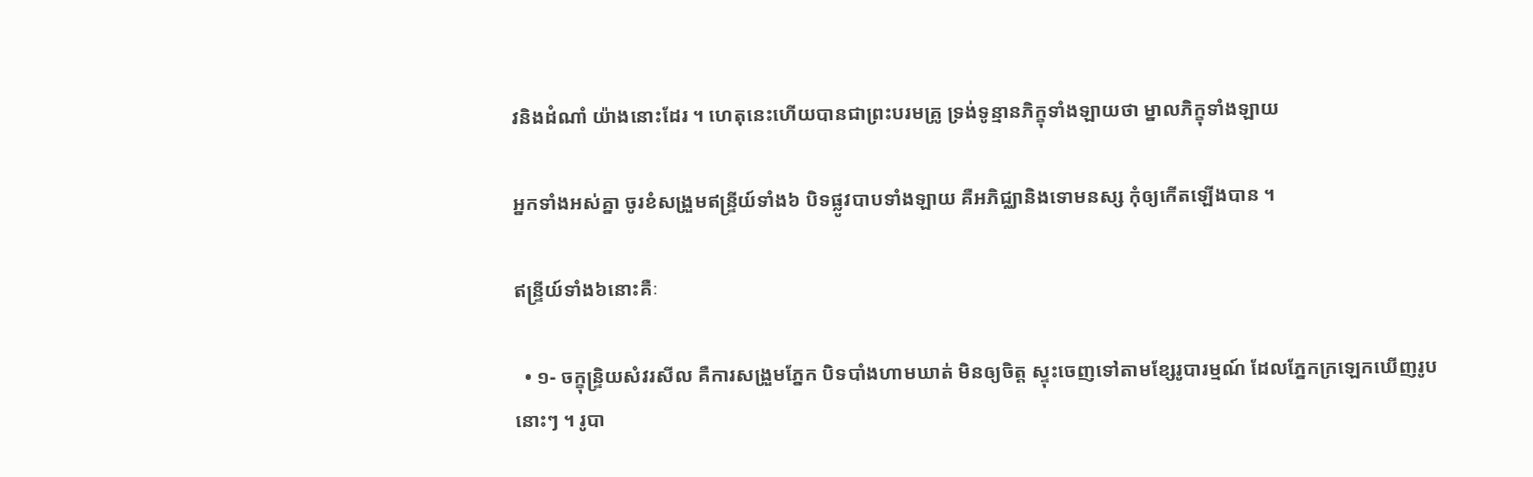វនិងដំណាំ យ៉ាងនោះដែរ ។ ហេតុនេះហើយបានជាព្រះបរមគ្រូ ទ្រង់ទូន្មានភិក្ខុទាំងឡាយថា ម្នាលភិក្ខុទាំងឡាយ

អ្នកទាំងអស់គ្នា ចូរខំសង្រួមឥន្ទ្រីយ៍ទាំង៦ បិទផ្លូវបាបទាំងឡាយ គឺអភិជ្ឈានិងទោមនស្ស កុំឲ្យកើតឡើងបាន ។

ឥន្ទ្រីយ៍ទាំង៦នោះគឺៈ

  • ១- ចក្ខុន្ទ្រិយសំវរសីល គឺការសង្រួមភ្នែក បិទបាំងហាមឃាត់ មិនឲ្យចិត្ត ស្ទុះចេញទៅតាមខ្សែរូបារម្មណ៍ ដែលភ្នែកក្រឡេកឃើញរូបនោះៗ ។ រូបា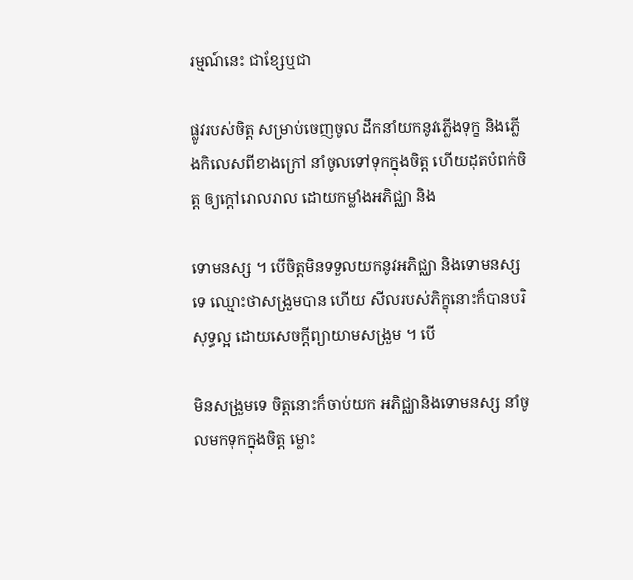រម្មណ៍នេះ ជាខ្សែឬជា

ផ្លូវរបស់ចិត្ត សម្រាប់ចេញចូល ដឹកនាំយកនូវភ្លើងទុក្ខ និងភ្លើងកិលេសពីខាងក្រៅ នាំចូលទៅទុកក្នុងចិត្ត ហើយដុតបំពក់ចិត្ត ឲ្យក្តៅរោលរាល ដោយកម្លាំងអភិជ្ឈា និង

ទោមនស្ស ។ បើចិត្តមិនទទួលយកនូវអភិជ្ឈា និងទោមនស្សទេ ឈ្មោះថាសង្រួមបាន ហើយ សីលរបស់ភិក្ខុនោះក៏បានបរិសុទ្ធល្អ ដោយសេចក្តីព្យាយាមសង្រួម ។ បើ

មិនសង្រួមទេ ចិត្តនោះក៏ចាប់យក អភិជ្ឈានិងទោមនស្ស នាំចូលមកទុកក្នុងចិត្ត ម្លោះ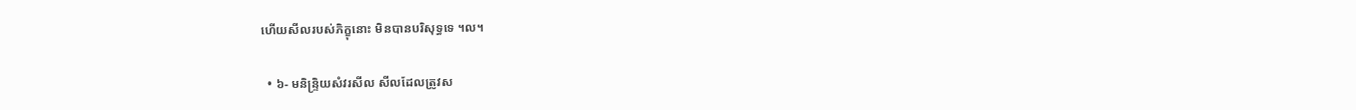ហើយសីលរបស់ភិក្ខុនោះ មិនបានបរិសុទ្ធទេ ។ល។

  • ៦- មនិន្ទ្រិយសំវរសីល សីលដែលត្រូវស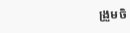ង្រួមចិ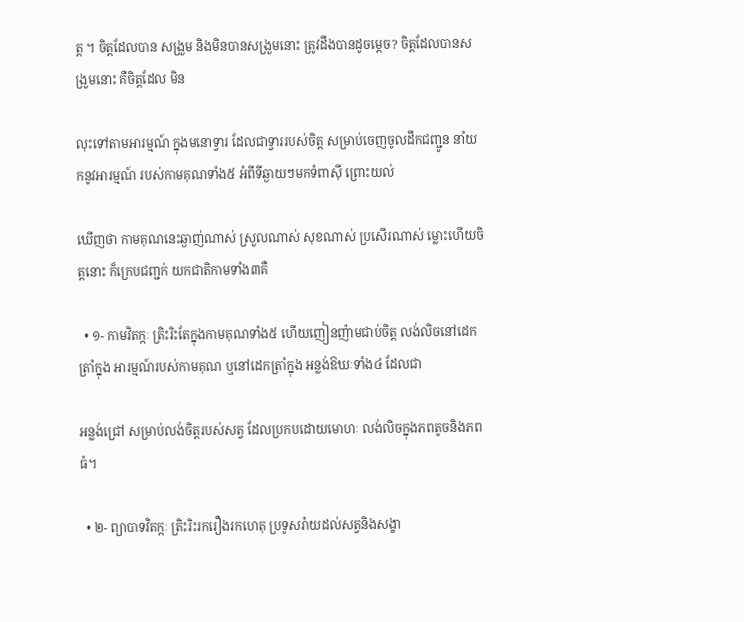ត្ត ។ ចិត្តដែលបាន សង្រួម និងមិនបានសង្រួមនោះ ត្រូវដឹងបានដូចម្តេច? ចិត្តដែលបានសង្រួមនោះ គឺចិត្តដែល មិន

លុះទៅតាមអារម្មណ៍ ក្នុងមនោទ្វារ ដែលជាទ្វាររបស់ចិត្ត សម្រាប់ចេញចូលដឹកជញ្ជូន នាំយកនូវអារម្មណ៍ របស់កាមគុណទាំង៥ អំពីទីឆ្ងាយៗមកទំពាស៊ី ព្រោះយល់

ឃើញថា កាមគុណនេះឆ្ងាញ់ណាស់ ស្រួលណាស់ សុខណាស់ ប្រសើរណាស់ ម្លោះហើយចិត្តនោះ ក៏ក្រេបជញ្ជក់ យកជាតិកាមទាំង៣គឺ

  • ១- កាមវិតក្កៈ ត្រិះរិះតែក្នុងកាមគុណទាំង៥ ហើយញៀនញ៉ាមជាប់ចិត្ត លង់លិចនៅដេកត្រាំក្នុង អារម្មណ៍របស់កាមគុណ ឬនៅដេកត្រាំក្នុង អន្លង់ឱឃៈទាំង៤ ដែលជា

អន្លង់ជ្រៅ សម្រាប់លង់ចិត្តរបស់សត្វ ដែលប្រកបដោយមោហៈ លង់លិចក្នុងភពតូចនិងភពធំ។

  • ២- ព្យាបាទវិតក្កៈ ត្រិះរិះរករឿងរកហេតុ ប្រទូសរ៉ាយដល់សត្វនិងសង្ខា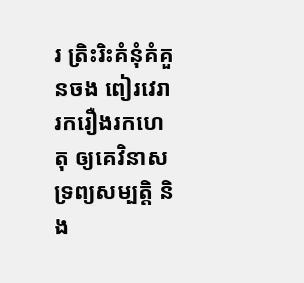រ ត្រិះរិះគំនុំគំគួនចង ពៀរវេរា រករឿងរកហេតុ ឲ្យគេវិនាសទ្រព្យសម្បត្តិ និង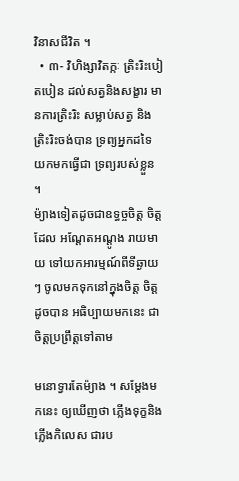វិនាសជីវិត ។
  • ៣- វិហិង្សាវិតក្កៈ ត្រិះរិះបៀតបៀន ដល់សត្វនិងសង្ខារ មានការត្រិះរិះ សម្លាប់សត្វ និងត្រិះរិះចង់បាន ទ្រព្យអ្នកដទៃ យកមកធ្វើជា ទ្រព្យរបស់ខ្លួន ។
ម៉្យាងទៀតដូចជាឧទ្ធច្ចចិត្ត ចិត្តដែល អណ្តែតអណ្តូង រាយមាយ ទៅយកអារម្មណ៍ពីទីឆ្ងាយៗ ចូលមកទុកនៅក្នុងចិត្ត ចិត្តដូចបាន អធិប្បាយមកនេះ ជាចិត្តប្រព្រឹត្តទៅតាម

មនោទ្វារតែម៉្យាង ។ សម្តែងមកនេះ ឲ្យឃើញថា ភ្លើងទុក្ខនិងភ្លើងកិលេស ជារប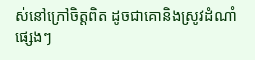ស់នៅក្រៅចិត្តពិត ដូចជាគោនិងស្រូវដំណាំផ្សេងៗ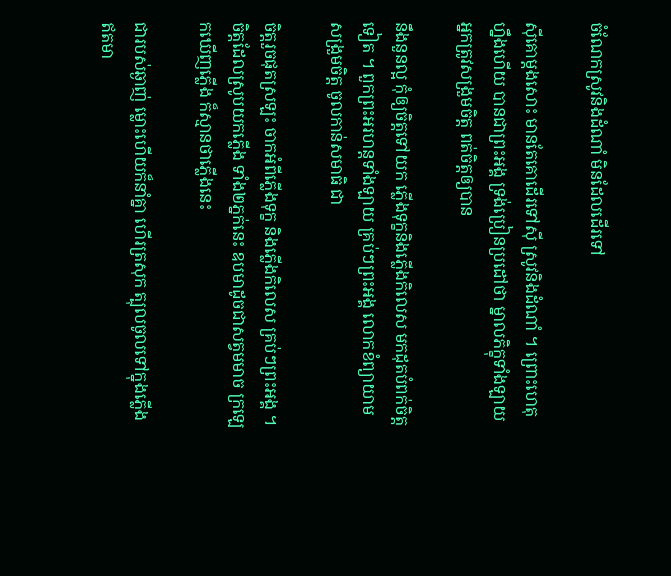ចំណែកស្រូវនិងដំណាំ មិនដែលដើរទៅ

ស៊ីគោម្តងសោះ មានតែគោដើរទៅស៊ី ស្រូវនិងដំណាំ ។ ព្រោះហេតុហ្នឹងហើយ បានជាព្រះអង្គ ទ្រង់ប្រៀនប្រដៅថា ម្នាលភិក្ខុទាំងឡាយ អ្នកត្រូវសង្រួមចិត្ត ពត់ចិត្តឲ្យបាន

នឹងនួនល្អ កុំឲ្យចិត្តទៅយក ភ្លើងទុក្ខនិងភ្លើងកិលេស មកដុតបំពក់ចិត្តទៀត ។ ពួកព្រះអរហន្តទាំងឡាយ គ្រប់ៗព្រះអង្គ លោកខំព្យាយាមសង្រួមចិត្ត ចូលកាន់សមាធិ ជា

ចិត្តរួចផុតស្រឡះ ចាកអំពីភ្លើងទុក្ខ និងភ្លើងកិលេស គ្រប់ៗព្រះអង្គ ។ ចិត្តដែលស្រូបយកភ្លើង ទាំង២ភ្នក់នេះ ឧបមាដូចជាសត្វមមាច ក្រឡេកឃើញភ្លើង ក៏ស្មានថាភ្លើងនេះ

ជារបស់ឆ្ងាញ់ ម្លោះហើយក៏នាំគ្នា ហើរត្រសុក ត្បុលចូលទៅក្នុងភ្លើង ឥតមា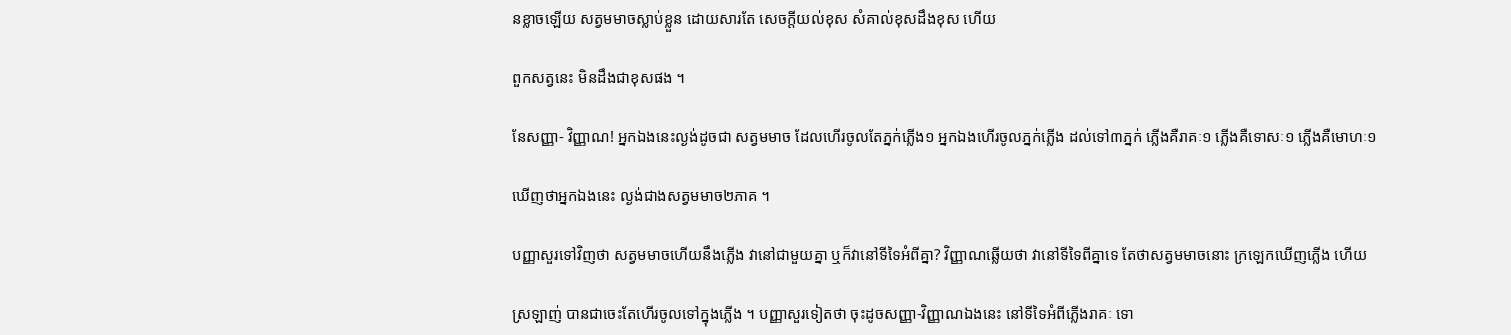នខ្លាចឡើយ សត្វមមាចស្លាប់ខ្លួន ដោយសារតែ សេចក្តីយល់ខុស សំគាល់ខុសដឹងខុស ហើយ

ពួកសត្វនេះ មិនដឹងជាខុសផង ។

នែសញ្ញា- វិញ្ញាណ! អ្នកឯងនេះល្ងង់ដូចជា សត្វមមាច ដែលហើរចូលតែភ្នក់ភ្លើង១ អ្នកឯងហើរចូលភ្នក់ភ្លើង ដល់ទៅ៣ភ្នក់ ភ្លើងគឺរាគៈ១ ភ្លើងគឺទោសៈ១ ភ្លើងគឺមោហៈ១

ឃើញថាអ្នកឯងនេះ ល្ងង់ជាងសត្វមមាច២ភាគ ។

បញ្ញាសួរទៅវិញថា សត្វមមាចហើយនឹងភ្លើង វានៅជាមួយគ្នា ឬក៏វានៅទីទៃអំពីគ្នា? វិញ្ញាណឆ្លើយថា វានៅទីទៃពីគ្នាទេ តែថាសត្វមមាចនោះ ក្រឡេកឃើញភ្លើង ហើយ

ស្រឡាញ់ បានជាចេះតែហើរចូលទៅក្នុងភ្លើង ។ បញ្ញាសួរទៀតថា ចុះដូចសញ្ញា-វិញ្ញាណឯងនេះ នៅទីទៃអំពីភ្លើងរាគៈ ទោ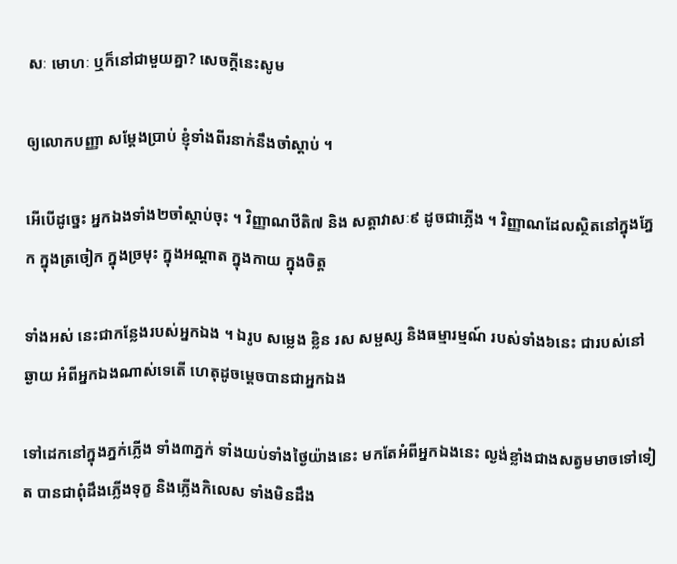សៈ មោហៈ ឬក៏នៅជាមួយគ្នា? សេចក្តីនេះសូម

ឲ្យលោកបញ្ញា សម្តែងប្រាប់ ខ្ញុំទាំងពីរនាក់នឹងចាំស្តាប់ ។

អើបើដូច្នេះ អ្នកឯងទាំង២ចាំស្តាប់ចុះ ។ វិញ្ញាណឋីតិ៧ និង សត្តាវាសៈ៩ ដូចជាភ្លើង ។ វិញ្ញាណដែលស្ថិតនៅក្នុងភ្នែក ក្នុងត្រចៀក ក្នុងច្រមុះ ក្នុងអណ្តាត ក្នុងកាយ ក្នុងចិត្ត

ទាំងអស់ នេះជាកន្លែងរបស់អ្នកឯង ។ ឯរូប សម្លេង ខ្លិន រស សម្ផស្ស និងធម្មារម្មណ៍ របស់ទាំង៦នេះ ជារបស់នៅឆ្ងាយ អំពីអ្នកឯងណាស់ទេតើ ហេតុដូចម្តេចបានជាអ្នកឯង

ទៅដេកនៅក្នុងភ្នក់ភ្លើង ទាំង៣ភ្នក់ ទាំងយប់ទាំងថ្ងៃយ៉ាងនេះ មកតែអំពីអ្នកឯងនេះ ល្ងង់ខ្លាំងជាងសត្វមមាចទៅទៀត បានជាពុំដឹងភ្លើងទុក្ខ និងភ្លើងកិលេស ទាំងមិនដឹង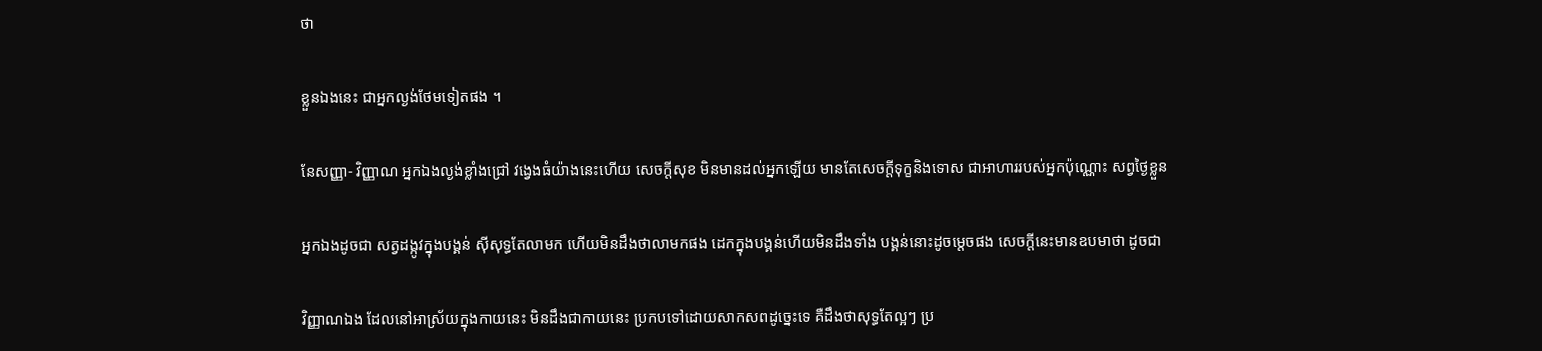ថា

ខ្លួនឯងនេះ ជាអ្នកល្ងង់ថែមទៀតផង ។

នែសញ្ញា- វិញ្ញាណ អ្នកឯងល្ងង់ខ្លាំងជ្រៅ វង្វេងធំយ៉ាងនេះហើយ សេចក្តីសុខ មិនមានដល់អ្នកឡើយ មានតែសេចក្តីទុក្ខនិងទោស ជាអាហាររបស់អ្នកប៉ុណ្ណោះ សព្វថ្ងៃខ្លួន

អ្នកឯងដូចជា សត្វដង្កូវក្នុងបង្គន់ ស៊ីសុទ្ធតែលាមក ហើយមិនដឹងថាលាមកផង ដេកក្នុងបង្គន់ហើយមិនដឹងទាំង បង្គន់នោះដូចម្តេចផង សេចក្តីនេះមានឧបមាថា ដូចជា

វិញ្ញាណឯង ដែលនៅអាស្រ័យក្នុងកាយនេះ មិនដឹងជាកាយនេះ ប្រកបទៅដោយសាកសពដូច្នេះទេ គឺដឹងថាសុទ្ធតែល្អៗ ប្រ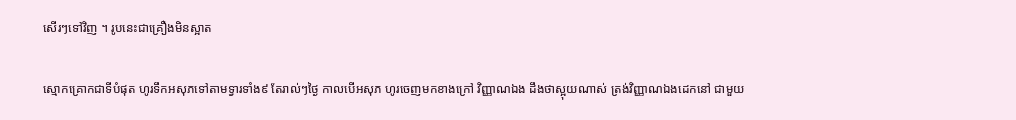សើរៗទៅវិញ ។ រូបនេះជាគ្រឿងមិនស្អាត

ស្មោកគ្រោកជាទីបំផុត ហូរទឹកអសុភទៅតាមទ្វារទាំង៩ តែរាល់ៗថ្ងៃ កាលបើអសុភ ហូរចេញមកខាងក្រៅ វិញ្ញាណឯង ដឹងថាស្អុយណាស់ ត្រង់វិញ្ញាណឯងដេកនៅ ជាមួយ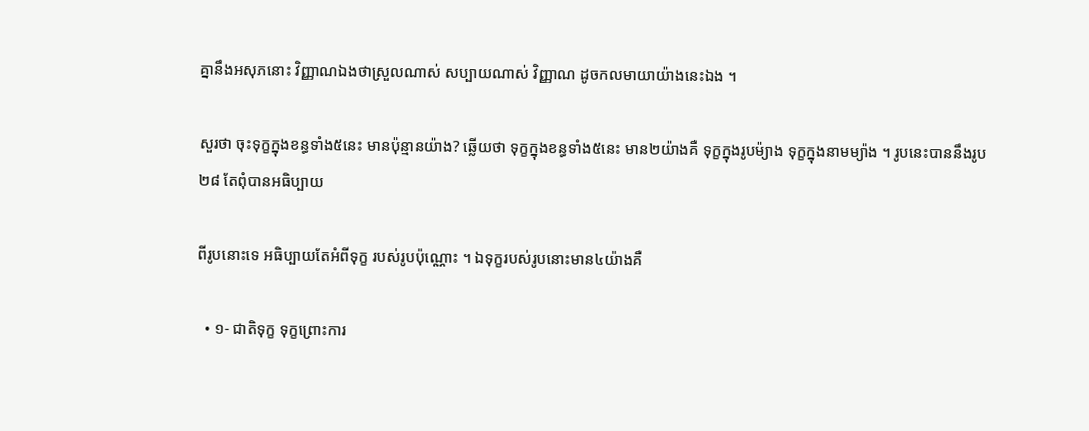គ្នានឹងអសុភនោះ វិញ្ញាណឯងថាស្រួលណាស់ សប្បាយណាស់ វិញ្ញាណ ដូចកលមាយាយ៉ាងនេះឯង ។

សួរថា ចុះទុក្ខក្នុងខន្ធទាំង៥នេះ មានប៉ុន្មានយ៉ាង? ឆ្លើយថា ទុក្ខក្នុងខន្ធទាំង៥នេះ មាន២យ៉ាងគឺ ទុក្ខក្នុងរូបម៉្យាង ទុក្ខក្នុងនាមម្យ៉ាង ។ រូបនេះបាននឹងរូប២៨ តែពុំបានអធិប្បាយ

ពីរូបនោះទេ អធិប្បាយតែអំពីទុក្ខ របស់រូបប៉ុណ្ណោះ ។ ឯទុក្ខរបស់រូបនោះមាន៤យ៉ាងគឺ

  • ១- ជាតិទុក្ខ ទុក្ខព្រោះការ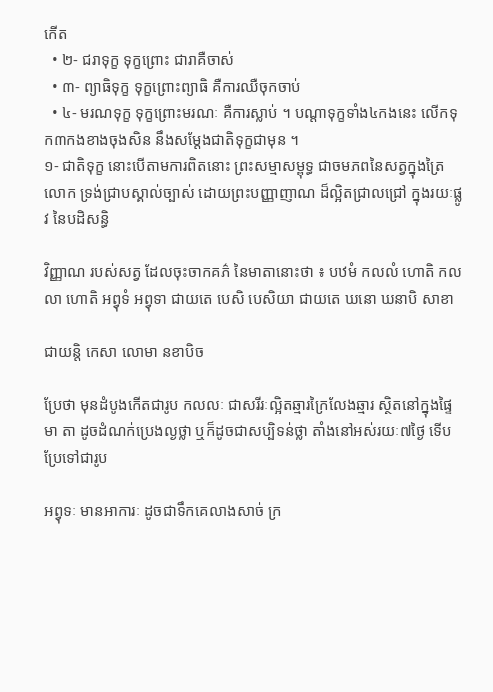កើត
  • ២- ជរាទុក្ខ ទុក្ខព្រោះ ជារាគឺចាស់
  • ៣- ព្យាធិទុក្ខ ទុក្ខព្រោះព្យាធិ គឺការឈឺចុកចាប់
  • ៤- មរណទុក្ខ ទុក្ខព្រោះមរណៈ គឺការស្លាប់ ។ បណ្តាទុក្ខទាំង៤កងនេះ លើកទុក៣កងខាងចុងសិន នឹងសម្តែងជាតិទុក្ខជាមុន ។
១- ជាតិទុក្ខ នោះបើតាមការពិតនោះ ព្រះសម្មាសម្ពុទ្ធ ជាចមភពនៃសត្វក្នុងត្រៃលោក ទ្រង់ជ្រាបស្គាល់ច្បាស់ ដោយព្រះបញ្ញាញាណ ដ៏ល្អិតជ្រាលជ្រៅ ក្នុងរយៈផ្លូវ នៃបដិសន្ធិ

វិញ្ញាណ របស់សត្វ ដែលចុះចាកគភ៌ នៃមាតានោះថា ៖ បឋមំ កលលំ ហោតិ កលលា ហោតិ អព្វុទំ អព្វុទា ជាយតេ បេសិ បេសិយា ជាយតេ ឃនោ ឃនាបិ សាខា

ជាយន្តិ កេសា លោមា នខាបិច

ប្រែថា មុនដំបូងកើតជារូប កលលៈ ជាសរីរៈល្អិតឆ្មារក្រៃលែងឆ្មារ ស្ថិតនៅក្នុងផ្ទៃមា តា ដូចដំណក់ប្រេងល្ងថ្លា ឬក៏ដូចជាសប្បិទន់ថ្លា តាំងនៅអស់រយៈ៧ថ្ងៃ ទើបប្រែទៅជារូប

អព្វុទៈ មានអាការៈ ដូចជាទឹកគេលាងសាច់ ក្រ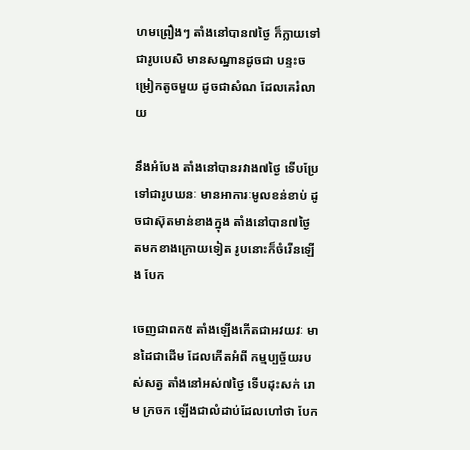ហមព្រឿងៗ តាំងនៅបាន៧ថ្ងៃ ក៏ក្លាយទៅជារូបបេសិ មានសណ្នានដូចជា បន្ទះចម្រៀកតូចមួយ ដូចជាសំណ ដែលគេរំលាយ

នឹងអំបែង តាំងនៅបានរវាង៧ថ្ងៃ ទើបប្រែទៅជារូបឃនៈ មានអាការៈមូលខន់ខាប់ ដូចជាស៊ុតមាន់ខាងក្នុង តាំងនៅបាន៧ថ្ងៃ តមកខាងក្រោយទៀត រូបនោះក៏ចំរើនឡើង បែក

ចេញជាពក៥ តាំងឡើងកើតជាអវយវៈ មានដៃជាដើម ដែលកើតអំពី កម្មប្បច្ច័យរបស់សត្វ តាំងនៅអស់៧ថ្ងៃ ទើបដុះសក់ រោម ក្រចក ឡើងជាលំដាប់ដែលហៅថា បែក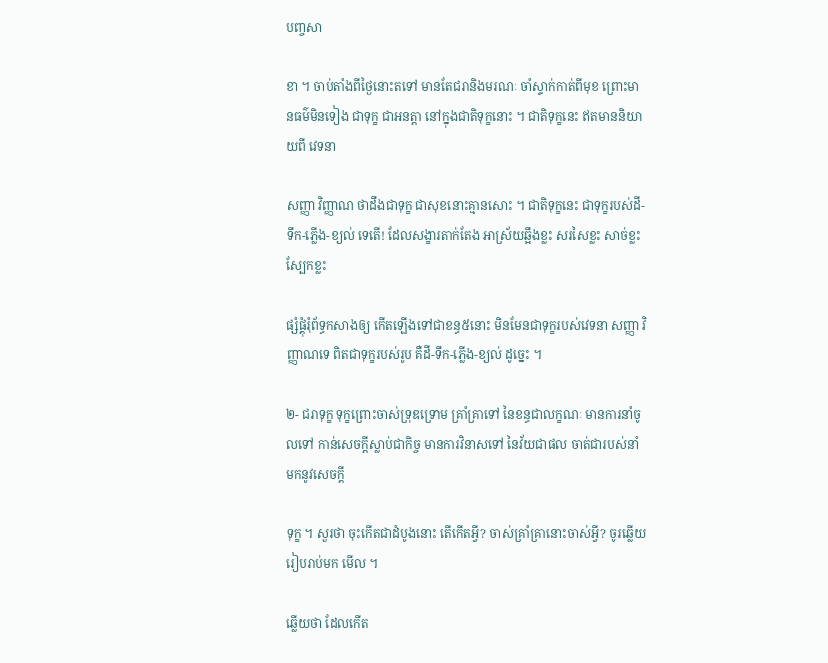បញ្ចសា

ខា ។ ចាប់តាំងពីថ្ងៃនោះតទៅ មានតែជរានិងមរណៈ ចាំស្ទាក់កាត់ពីមុខ ព្រោះមានធម៌មិនទៀង ជាទុក្ខ ជាអនត្តា នៅក្នុងជាតិទុក្ខនោះ ។ ជាតិទុក្ខនេះ ឥតមាននិយាយពី វេទនា

សញ្ញា វិញ្ញាណ ថាដឹងជាទុក្ខ ជាសុខនោះគ្មានសោះ ។ ជាតិទុក្ខនេះ ជាទុក្ខរបស់ដី-ទឹក-ភ្លើង-ខ្យល់ ទេតើ! ដែលសង្ខារតាក់តែង អាស្រ័យឆ្អឹងខ្លះ សរសៃខ្លះ សាច់ខ្លះ ស្បែកខ្លះ

ផ្សំផ្គុំរុំព័ទ្ធកសាងឲ្យ កើតឡើងទៅជាខន្ធ៥នោះ មិនមែនជាទុក្ខរបស់វេទនា សញ្ញា វិញ្ញាណទេ ពិតជាទុក្ខរបស់រូប គឺដី-ទឹក-ភ្លើង-ខ្យល់ ដូច្នេះ ។

២- ជរាទុក្ខ ទុក្ខព្រោះចាស់ទ្រុឌទ្រោម គ្រាំគ្រាទៅ នៃខន្ធជាលក្ខណៈ មានការនាំចូលទៅ កាន់សេចក្តីស្លាប់ជាកិច្ច មានការវិនាសទៅ នៃវ័យជាផល ចាត់ជារបស់នាំ មកនូវសេចក្តី

ទុក្ខ ។ សួរថា ចុះកើតជាដំបូងនោះ តើកើតអ្វី? ចាស់គ្រាំគ្រានោះចាស់អ្វី? ចូរឆ្លើយរៀបរាប់មក មើល ។

ឆ្លើយថា ដែលកើត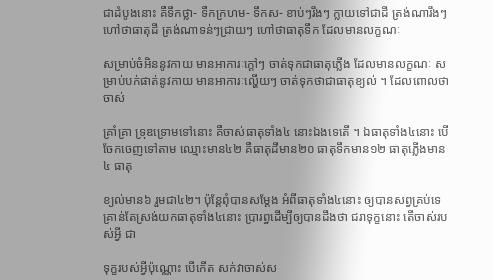ជាដំបូងនោះ គឺទឹកថ្លា- ទឺកក្រហម- ទឹកស- ខាប់ៗរឹងៗ ក្លាយទៅជាដី ត្រង់ណារឹងៗហៅថាធាតុដី ត្រង់ណាទន់ៗជ្រាយៗ ហៅថាធាតុទឹក ដែលមានលក្ខណៈ

សម្រាប់ចំអិននូវកាយ មានអាការៈក្តៅៗ ចាត់ទុកជាធាតុភ្លើង ដែលមានលក្ខណៈ សម្រាប់បក់ផាត់នូវកាយ មានអាការៈល្ហើយៗ ចាត់ទុកថាជាធាតុខ្យល់ ។ ដែលពោលថា ចាស់

គ្រាំគ្រា ទ្រុឌទ្រោមទៅនោះ គឺចាស់ធាតុទាំង៤ នោះឯងទេតើ ។ ឯធាតុទាំង៤នោះ បើចែកចេញទៅតាម ឈ្មោះមាន៤២ គឺធាតុដីមាន២០ ធាតុទឹកមាន១២ ធាតុភ្លើងមាន៤ ធាតុ

ខ្យល់មាន៦ រួមជា៤២។ ប៉ុន្តែពុំបានសម្តែង អំពីធាតុទាំង៤នោះ ឲ្យបានសព្វគ្រប់ទេ គ្រាន់តែស្រង់យកធាតុទាំង៤នោះ ប្រារព្ធដើម្បីឲ្យបានដឹងថា ជរាទុក្ខនោះ តើចាស់របស់អ្វី ជា

ទុក្ខរបស់អ្វីប៉ុណ្ណោះ បើកើត សក់វាចាស់ស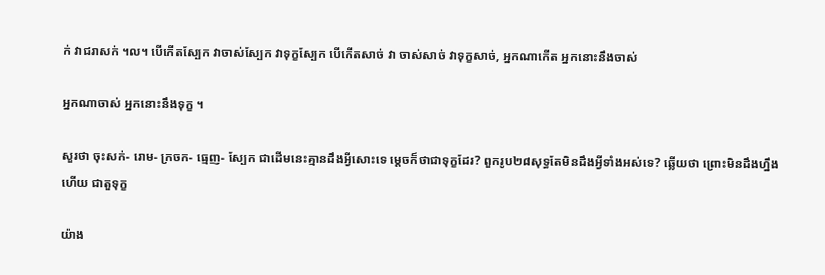ក់ វាជរាសក់ ។ល។ បើកើតស្បែក វាចាស់ស្បែក វាទុក្ខស្បែក បើកើតសាច់ វា ចាស់សាច់ វាទុក្ខសាច់, អ្នកណាកើត អ្នកនោះនឹងចាស់

អ្នកណាចាស់ អ្នកនោះនឹងទុក្ខ ។

សួរថា ចុះសក់- រោម- ក្រចក- ធ្មេញ- ស្បែក ជាដើមនេះគ្មានដឹងអ្វីសោះទេ ម្តេចក៏ថាជាទុក្ខដែរ? ពួករូប២៨សុទ្ធតែមិនដឹងអ្វីទាំងអស់ទេ? ឆ្លើយថា ព្រោះមិនដឹងហ្នឹងហើយ ជាតួទុក្ខ

យ៉ាង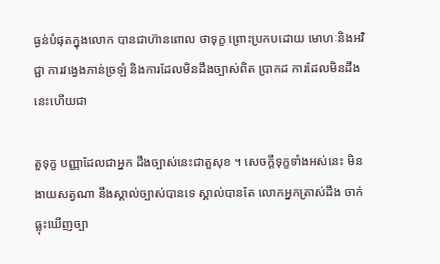ធ្ងន់បំផុតក្នុងលោក បានជាហ៊ានពោល ថាទុក្ខ ព្រោះប្រកបដោយ មោហៈនិងអវិជ្ជា ការវង្វេងភាន់ច្រឡំ និងការដែលមិនដឹងច្បាស់ពិត ប្រាកដ ការដែលមិនដឹង នេះហើយជា

តួទុក្ខ បញ្ញាដែលជាអ្នក ដឹងច្បាស់នេះជាតួសុខ ។ សេចក្តីទុក្ខទាំងអស់នេះ មិនងាយសត្វណា នឹងស្គាល់ច្បាស់បានទេ ស្គាល់បានតែ លោកអ្នកត្រាស់ដឹង ចាក់ធ្លុះឃើញច្បា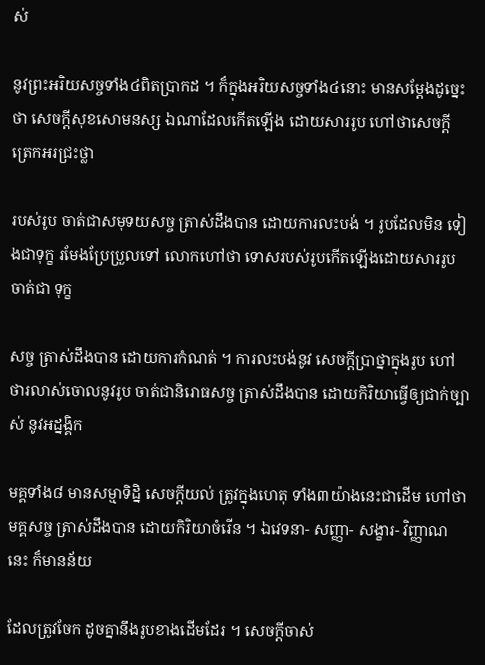ស់

នូវព្រះអរិយសច្ចទាំង៤ពិតប្រាកដ ។ ក៏ក្នុងអរិយសច្ចទាំង៤នោះ មានសម្តែងដូច្នេះថា សេចក្តីសុខសោមនស្ស ឯណាដែលកើតឡើង ដោយសាររូប ហៅថាសេចក្តី ត្រេកអរជ្រះថ្លា

របស់រូប ចាត់ជាសមុទយសច្ច ត្រាស់ដឹងបាន ដោយការលះបង់ ។ រូបដែលមិន ទៀងជាទុក្ខ រមែងប្រែប្រួលទៅ លោកហៅថា ទោសរបស់រូបកើតឡើងដោយសាររូប ចាត់ជា ទុក្ខ

សច្ច ត្រាស់ដឹងបាន ដោយការកំណត់ ។ ការលះបង់នូវ សេចក្តីប្រាថ្នាក្នុងរូប ហៅថារលាស់ចោលនូវរូប ចាត់ជានិរោធសច្ច ត្រាស់ដឹងបាន ដោយកិរិយាធ្វើឲ្យជាក់ច្បាស់ នូវអដ្នង្គិក

មគ្គទាំង៨ មានសម្មាទិដ្និ សេចក្តីយល់ ត្រូវក្នុងហេតុ ទាំង៣យ៉ាងនេះជាដើម ហៅថាមគ្គសច្ច ត្រាស់ដឹងបាន ដោយកិរិយាចំរើន ។ ឯវេទនា- សញ្ញា- សង្ខារ- វិញ្ញាណនេះ ក៏មានន័យ

ដែលត្រូវចែក ដូចគ្នានឹងរូបខាងដើមដែរ ។ សេចក្តីចាស់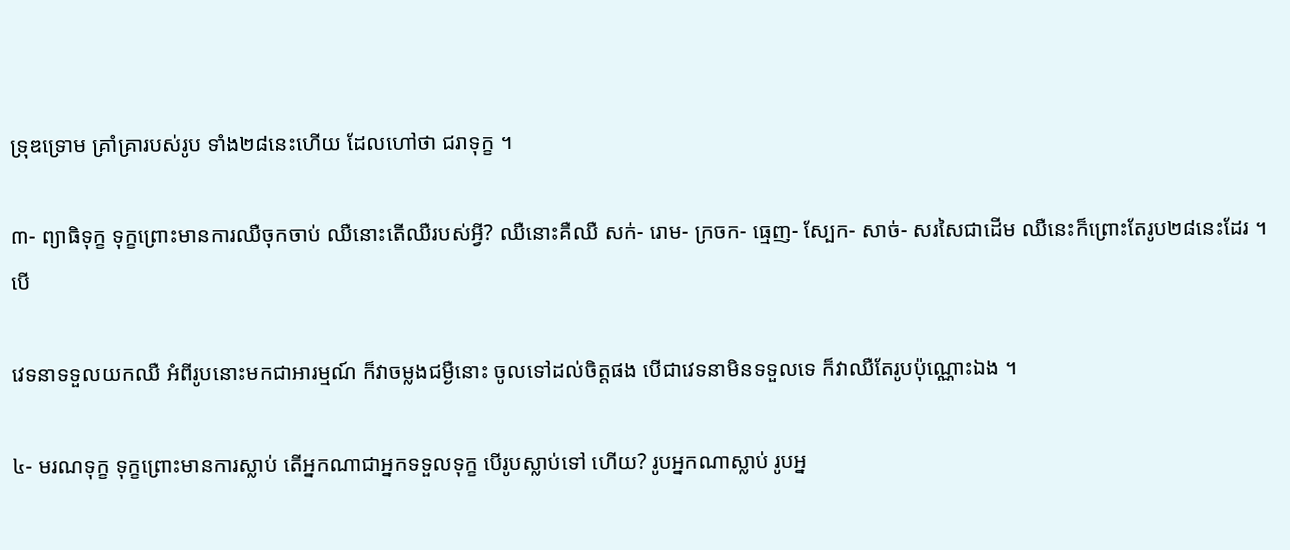ទ្រុឌទ្រោម គ្រាំគ្រារបស់រូប ទាំង២៨នេះហើយ ដែលហៅថា ជរាទុក្ខ ។

៣- ព្យាធិទុក្ខ ទុក្ខព្រោះមានការឈឺចុកចាប់ ឈឺនោះតើឈឺរបស់អ្វី? ឈឺនោះគឺឈឺ សក់- រោម- ក្រចក- ធ្មេញ- ស្បែក- សាច់- សរសៃជាដើម ឈឺនេះក៏ព្រោះតែរូប២៨នេះដែរ ។ បើ

វេទនាទទួលយកឈឺ អំពីរូបនោះមកជាអារម្មណ៍ ក៏វាចម្លងជម្ងឺនោះ ចូលទៅដល់ចិត្តផង បើជាវេទនាមិនទទួលទេ ក៏វាឈឺតែរូបប៉ុណ្ណោះឯង ។

៤- មរណទុក្ខ ទុក្ខព្រោះមានការស្លាប់ តើអ្នកណាជាអ្នកទទួលទុក្ខ បើរូបស្លាប់ទៅ ហើយ? រូបអ្នកណាស្លាប់ រូបអ្ន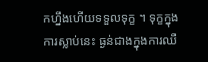កហ្នឹងហើយទទួលទុក្ខ ។ ទុក្ខក្នុងការស្លាប់នេះ ធ្ងន់ជាងក្នុងការឈឺ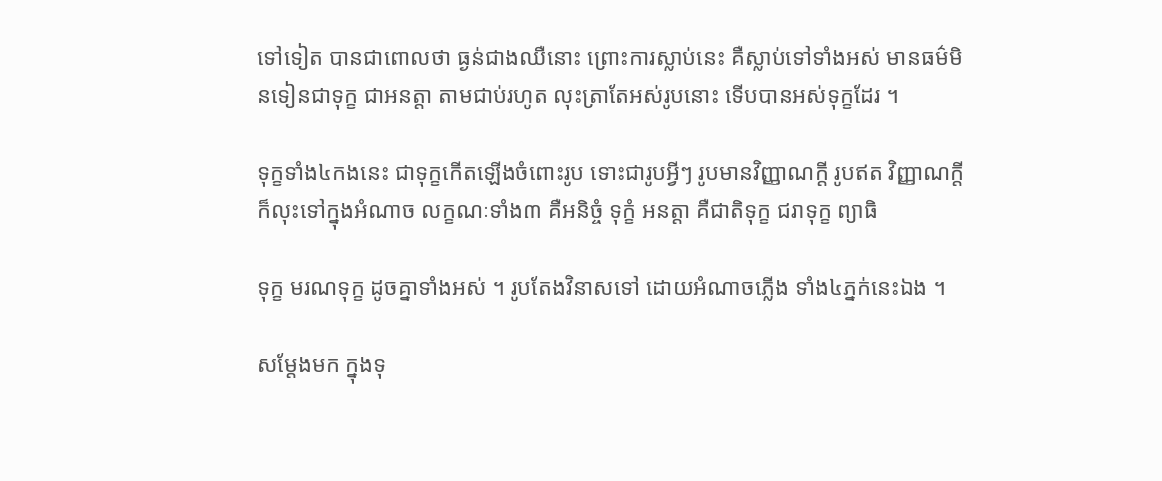ទៅទៀត បានជាពោលថា ធ្ងន់ជាងឈឺនោះ ព្រោះការស្លាប់នេះ គឺស្លាប់ទៅទាំងអស់ មានធម៌មិនទៀនជាទុក្ខ ជាអនត្តា តាមជាប់រហូត លុះត្រាតែអស់រូបនោះ ទើបបានអស់ទុក្ខដែរ ។

ទុក្ខទាំង៤កងនេះ ជាទុក្ខកើតឡើងចំពោះរូប ទោះជារូបអ្វីៗ រូបមានវិញ្ញាណក្តី រូបឥត វិញ្ញាណក្តី ក៏លុះទៅក្នុងអំណាច លក្ខណៈទាំង៣ គឺអនិច្ចំ ទុក្ខំ អនត្តា គឺជាតិទុក្ខ ជរាទុក្ខ ព្យាធិ

ទុក្ខ មរណទុក្ខ ដូចគ្នាទាំងអស់ ។ រូបតែងវិនាសទៅ ដោយអំណាចភ្លើង ទាំង៤ភ្នក់នេះឯង ។

សម្តែងមក ក្នុងទុ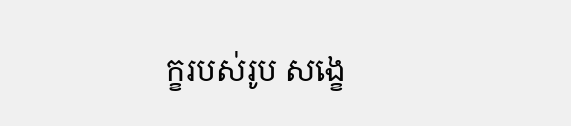ក្ខរបស់រូប សង្ខេ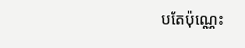បតែប៉ុណ្ណេះ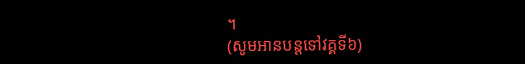។
(សូមអានបន្តទៅវគ្គទី៦)